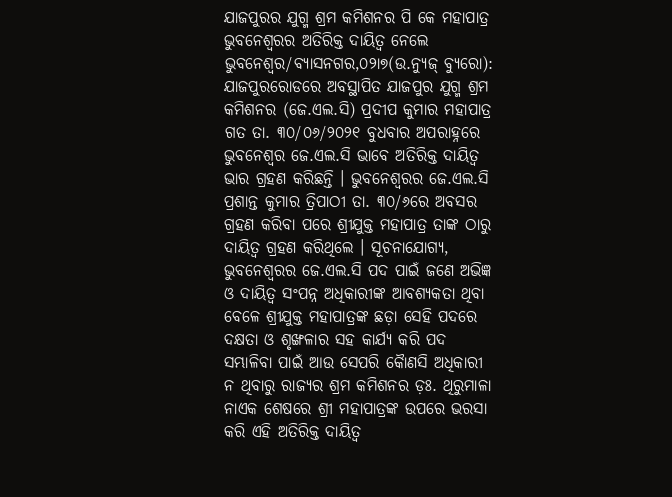ଯାଜପୁରର ଯୁଗ୍ମ ଶ୍ରମ କମିଶନର ପି କେ ମହାପାତ୍ର ଭୁବନେଶ୍ୱରର ଅତିରିକ୍ତ ଦାୟିତ୍ୱ ନେଲେ
ଭୁବନେଶ୍ୱର/ବ୍ୟାସନଗର,୦୨ା୭(ଉ.ନ୍ୟୁଜ୍ ବ୍ୟୁରୋ): ଯାଜପୁରରୋଡରେ ଅବସ୍ଥାପିତ ଯାଜପୁର ଯୁଗ୍ମ ଶ୍ରମ କମିଶନର (ଜେ.ଏଲ.ସି) ପ୍ରଦୀପ କୁମାର ମହାପାତ୍ର ଗତ ତା. ୩୦/୦୬/୨୦୨୧ ବୁଧବାର ଅପରାହ୍ନରେ ଭୁବନେଶ୍ୱର ଜେ.ଏଲ.ସି ଭାବେ ଅତିରିକ୍ତ ଦାୟିତ୍ୱ ଭାର ଗ୍ରହଣ କରିଛନ୍ତି । ଭୁବନେଶ୍ୱରର ଜେ.ଏଲ.ସି ପ୍ରଶାନ୍ତ କୁମାର ତ୍ରିପାଠୀ ତା. ୩୦/୬ରେ ଅବସର ଗ୍ରହଣ କରିବା ପରେ ଶ୍ରୀଯୁକ୍ତ ମହାପାତ୍ର ତାଙ୍କ ଠାରୁ ଦାୟିତ୍ୱ ଗ୍ରହଣ କରିଥିଲେ । ସୂଚନାଯୋଗ୍ୟ, ଭୁବନେଶ୍ୱରର ଜେ.ଏଲ.ସି ପଦ ପାଇଁ ଜଣେ ଅଭିଜ୍ଞ ଓ ଦାୟିତ୍ୱ ସଂପନ୍ନ ଅଧିକାରୀଙ୍କ ଆବଶ୍ୟକତା ଥିବା ବେଳେ ଶ୍ରୀଯୁକ୍ତ ମହାପାତ୍ରଙ୍କ ଛଡ଼ା ସେହି ପଦରେ ଦକ୍ଷତା ଓ ଶୃଙ୍ଖଳାର ସହ କାର୍ଯ୍ୟ କରି ପଦ ସମ୍ଭାଳିବା ପାଇଁ ଆଉ ସେପରି କୈାଣସି ଅଧିକାରୀ ନ ଥିବାରୁ ରାଜ୍ୟର ଶ୍ରମ କମିଶନର ଡ଼ଃ. ଥିରୁମାଳା ନାଏକ ଶେଷରେ ଶ୍ରୀ ମହାପାତ୍ରଙ୍କ ଉପରେ ଭରସା କରି ଏହି ଅତିରିକ୍ତ ଦାୟିତ୍ୱ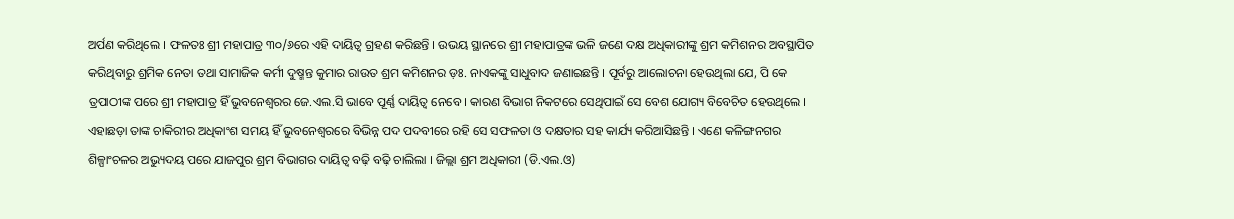ଅର୍ପଣ କରିଥିଲେ । ଫଳତଃ ଶ୍ରୀ ମହାପାତ୍ର ୩୦/୬ରେ ଏହି ଦାୟିତ୍ୱ ଗ୍ରହଣ କରିଛନ୍ତି । ଉଭୟ ସ୍ଥାନରେ ଶ୍ରୀ ମହାପାତ୍ରଙ୍କ ଭଳି ଜଣେ ଦକ୍ଷ ଅଧିକାରୀଙ୍କୁ ଶ୍ରମ କମିଶନର ଅବସ୍ଥାପିତ କରିଥିବାରୁ ଶ୍ରମିକ ନେତା ତଥା ସାମାଜିକ କର୍ମୀ ଦୁଷ୍ମନ୍ତ କୁମାର ରାଉତ ଶ୍ରମ କମିଶନର ଡ଼ଃ. ନାଏକଙ୍କୁ ସାଧୁବାଦ ଜଣାଇଛନ୍ତି । ପୂର୍ବରୁ ଆଲୋଚନା ହେଉଥିଲା ଯେ, ପି କେ ତ୍ରପାଠୀଙ୍କ ପରେ ଶ୍ରୀ ମହାପାତ୍ର ହିଁ ଭୁବନେଶ୍ୱରର ଜେ.ଏଲ.ସି ଭାବେ ପୂର୍ଣ୍ଣ ଦାୟିତ୍ୱ ନେବେ । କାରଣ ବିଭାଗ ନିକଟରେ ସେଥିପାଇଁ ସେ ବେଶ ଯୋଗ୍ୟ ବିବେଚିତ ହେଉଥିଲେ । ଏହାଛଡ଼ା ତାଙ୍କ ଚାକିରୀର ଅଧିକାଂଶ ସମୟ ହିଁ ଭୁବନେଶ୍ୱରରେ ବିଭିନ୍ନ ପଦ ପଦବୀରେ ରହି ସେ ସଫଳତା ଓ ଦକ୍ଷତାର ସହ କାର୍ଯ୍ୟ କରିଆସିଛନ୍ତି । ଏଣେ କଳିଙ୍ଗନଗର ଶିଳ୍ପାଂଚଳର ଅଭ୍ୟୁଦୟ ପରେ ଯାଜପୁର ଶ୍ରମ ବିଭାଗର ଦାୟିତ୍ୱ ବଢ଼ି ବଢ଼ି ଚାଲିଲା । ଜିଲ୍ଲା ଶ୍ରମ ଅଧିକାରୀ (ଡି.ଏଲ.ଓ)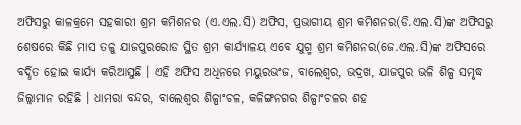ଅଫିସରୁ କାଳକ୍ରମେ ସହକାରୀ ଶ୍ରମ କମିଶନର (ଏ.ଏଲ.ସି) ଅଫିସ, ପ୍ରଭାଗୀୟ ଶ୍ରମ କମିଶନର(ଡି.ଏଲ.ସି)ଙ୍କ ଅଫିସରୁ ଶେଷରେ କିଛି ମାସ ତଳୁ ଯାଜପୁରରୋଡ ସ୍ଥିତ ଶ୍ରମ କାର୍ଯ୍ୟାଳୟ ଏବେ ଯୁଗ୍ମ ଶ୍ରମ କମିଶନର(ଜେ.ଏଲ.ସି)ଙ୍କ ଅଫିସରେ ବର୍ଦ୍ଧିତ ହୋଇ କାର୍ଯ୍ୟ କରିଆସୁଛି । ଏହି ଅଫିସ ଅଧିନରେ ମୟୁରଭଂଜ, ବାଲେଶ୍ୱର, ଭଦ୍ରଖ, ଯାଜପୁର ଭଳି ଶିଳ୍ପ ସମୃଦ୍ଧ ଜିଲ୍ଲାମାନ ରହିଛି । ଧାମରା ବନ୍ଦର, ବାଲେଶ୍ୱର ଶିଳ୍ପାଂଚଳ, କଳିଙ୍ଗନଗର ଶିଳ୍ପାଂଚଳର ଶହ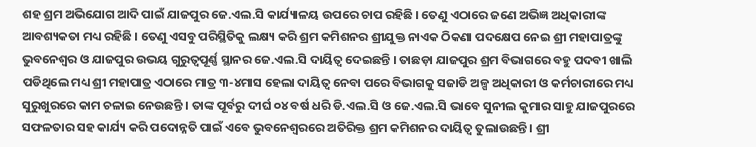ଶହ ଶ୍ରମ ଅଭିଯୋଗ ଆଦି ପାଇଁ ଯାଜପୁର ଜେ.ଏଲ.ସି କାର୍ଯ୍ୟାଳୟ ଉପରେ ଚାପ ରହିଛି । ତେଣୁ ଏଠାରେ ଜଣେ ଅଭିଜ୍ଞ ଅଧିକାରୀଙ୍କ ଆବଶ୍ୟକତା ମଧ୍ୟ ରହିଛି । ତେଣୁ ଏସବୁ ପରିସ୍ଥିତିକୁ ଲକ୍ଷ୍ୟ କରି ଶ୍ରମ କମିଶନର ଶ୍ରୀଯୁକ୍ତ ନାଏକ ଠିକଣା ପଦକ୍ଷେପ ନେଇ ଶ୍ରୀ ମହାପାତ୍ରଙ୍କୁ ଭୁବନେଶ୍ୱର ଓ ଯାଜପୁର ଉଭୟ ଗୁରୁତ୍ୱପୂର୍ଣ୍ଣ ସ୍ଥାନର ଜେ.ଏଲ.ସି ଦାୟିତ୍ୱ ଦେଇଛନ୍ତି । ତାଛଡ଼ା ଯାଜପୁର ଶ୍ରମ ବିଭାଗରେ ବହୁ ପଦବୀ ଖାଲି ପଡିଥିଲେ ମଧ୍ୟ ଶ୍ରୀ ମହାପାତ୍ର ଏଠାରେ ମାତ୍ର ୩-୪ମାସ ହେଲା ଦାୟିତ୍ୱ ନେବା ପରେ ବିଭାଗକୁ ସଜାଡି ଅଳ୍ପ ଅଧିକାରୀ ଓ କର୍ମଚାରୀରେ ମଧ୍ୟ ସୁରୁଖୁରରେ କାମ ଚଳାଇ ନେଉଛନ୍ତି । ତାଙ୍କ ପୂର୍ବରୁ ଦୀର୍ଘ ୦୪ ବର୍ଷ ଧରି ଡି.ଏଲ.ସି ଓ ଜେ.ଏଲ.ସି ଭାବେ ସୁନୀଲ କୁମାର ସାହୁ ଯାଜପୁରରେ ସଫଳତାର ସହ କାର୍ଯ୍ୟ କରି ପଦୋନ୍ନତି ପାଇଁ ଏବେ ଭୁବନେଶ୍ୱରରେ ଅତିରିକ୍ତ ଶ୍ରମ କମିଶନର ଦାୟିତ୍ୱ ତୁଲାଉଛନ୍ତି । ଶ୍ରୀ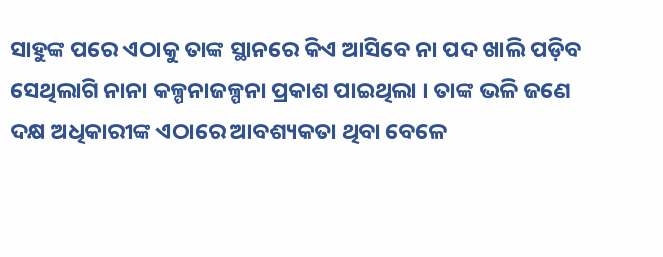ସାହୁଙ୍କ ପରେ ଏଠାକୁ ତାଙ୍କ ସ୍ଥାନରେ କିଏ ଆସିବେ ନା ପଦ ଖାଲି ପଡ଼ିବ ସେଥିଲାଗି ନାନା କଳ୍ପନାଜଳ୍ପନା ପ୍ରକାଶ ପାଇଥିଲା । ତାଙ୍କ ଭଳି ଜଣେ ଦକ୍ଷ ଅଧିକାରୀଙ୍କ ଏଠାରେ ଆବଶ୍ୟକତା ଥିବା ବେଳେ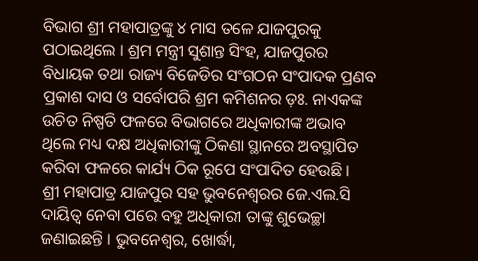ବିଭାଗ ଶ୍ରୀ ମହାପାତ୍ରଙ୍କୁ ୪ ମାସ ତଳେ ଯାଜପୁରକୁ ପଠାଇଥିଲେ । ଶ୍ରମ ମନ୍ତ୍ରୀ ସୁଶାନ୍ତ ସିଂହ, ଯାଜପୁରର ବିଧାୟକ ତଥା ରାଜ୍ୟ ବିଜେଡିର ସଂଗଠନ ସଂପାଦକ ପ୍ରଣବ ପ୍ରକାଶ ଦାସ ଓ ସର୍ବୋପରି ଶ୍ରମ କମିଶନର ଡ଼ଃ. ନାଏକଙ୍କ ଉଚିତ ନିଷ୍ପତି ଫଳରେ ବିଭାଗରେ ଅଧିକାରୀଙ୍କ ଅଭାବ ଥିଲେ ମଧ୍ୟ ଦକ୍ଷ ଅଧିକାରୀଙ୍କୁ ଠିକଣା ସ୍ଥାନରେ ଅବସ୍ଥାପିତ କରିବା ଫଳରେ କାର୍ଯ୍ୟ ଠିକ ରୂପେ ସଂପାଦିତ ହେଉଛି ।
ଶ୍ରୀ ମହାପାତ୍ର ଯାଜପୁର ସହ ଭୁବନେଶ୍ୱରର ଜେ.ଏଲ.ସି ଦାୟିତ୍ୱ ନେବା ପରେ ବହୁ ଅଧିକାରୀ ତାଙ୍କୁ ଶୁଭେଚ୍ଛା ଜଣାଇଛନ୍ତି । ଭୁବନେଶ୍ୱର, ଖୋର୍ଦ୍ଧା,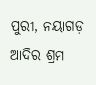ପୁରୀ, ନୟାଗଡ଼ ଆଦିର ଶ୍ରମ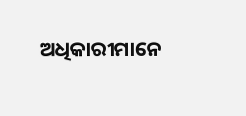ଅଧିକାରୀମାନେ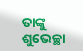ତାଙ୍କୁ ଶୁଭେଚ୍ଛା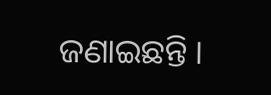ଜଣାଇଛନ୍ତି ।